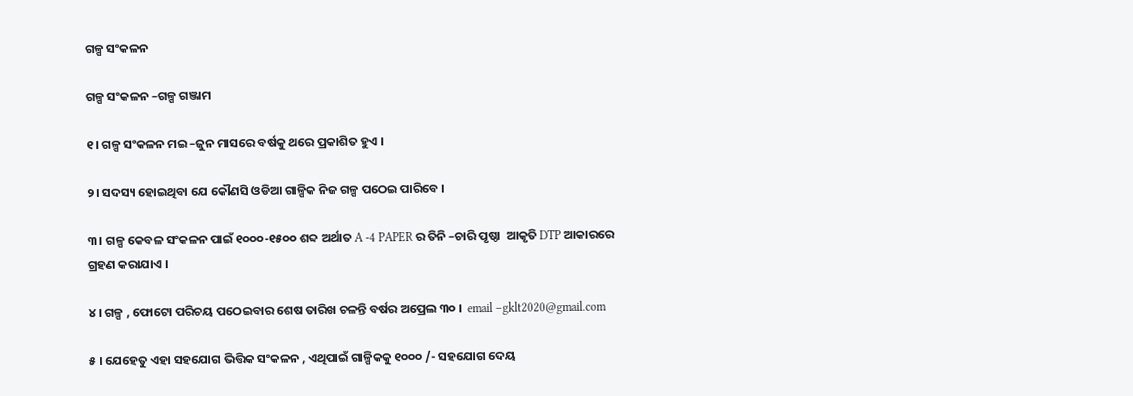ଗଳ୍ପ ସଂକଳନ

ଗଳ୍ପ ସଂକଳନ –ଗଳ୍ପ ଗଞ୍ଜାମ

୧। ଗଳ୍ପ ସଂକଳନ ମଇ –ଜୁନ ମାସରେ ବର୍ଷକୁ ଥରେ ପ୍ରକାଶିତ ହୁଏ ।

୨। ସଦସ୍ୟ ହୋଇଥିବା ଯେ କୌଣସି ଓଡିଆ ଗାଳ୍ପିକ ନିଜ ଗଳ୍ପ ପଠେଇ ପାରିବେ ।

୩। ଗଳ୍ପ କେବଳ ସଂକଳନ ପାଇଁ ୧୦୦୦-୧୫୦୦ ଶବ୍ଦ ଅର୍ଥାତ A -4 PAPER ର ତିନି –ଚାରି ପୃଷ୍ଠା  ଆକୃତି DTP ଆକାରରେ ଗ୍ରହଣ କରାଯାଏ ।

୪ । ଗଳ୍ପ , ଫୋଟୋ ପରିଚୟ ପଠେଇବାର ଶେଷ ତାରିଖ ଚଳନ୍ତି ବର୍ଷର ଅପ୍ରେଲ ୩୦ ।  email –gklt2020@gmail.com

୫ । ଯେହେତୁ ଏହା ସହଯୋଗ ଭିତ୍ତିକ ସଂକଳନ , ଏଥିପାଇଁ ଗାଳ୍ପିକକୁ ୧୦୦୦ /- ସହଯୋଗ ଦେୟ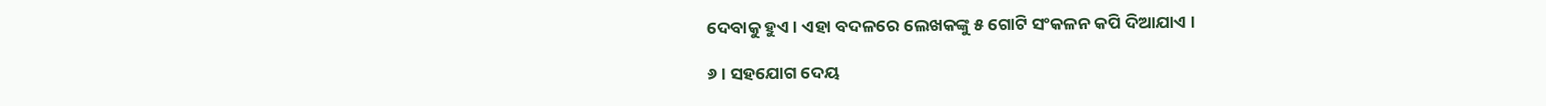ଦେବାକୁ ହୁଏ । ଏହା ବଦଳରେ ଲେଖକଙ୍କୁ ୫ ଗୋଟି ସଂକଳନ କପି ଦିଆଯାଏ ।

୬ । ସହଯୋଗ ଦେୟ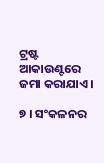ଟ୍ରଷ୍ଟ ଆକାଉଣ୍ଟରେ ଜମା କରାଯାଏ ।

୭ । ସଂକଳନର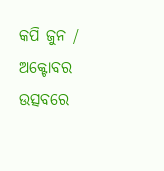କପି ଜୁନ / ଅକ୍ଟୋବର ଉତ୍ସବରେ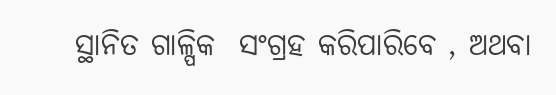ସ୍ଥାନିତ ଗାଳ୍ପିକ  ସଂଗ୍ରହ କରିପାରିବେ , ଅଥବା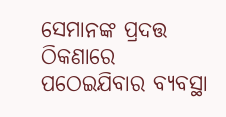ସେମାନଙ୍କ ପ୍ରଦତ୍ତ ଠିକଣାରେ ପଠେଇଯିବାର ବ୍ୟବସ୍ଥା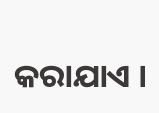କରାଯାଏ ।